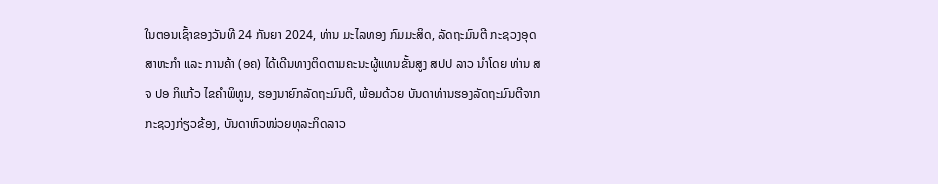ໃນຕອນເຊົ້າຂອງວັນທີ 24 ກັນຍາ 2024, ທ່ານ ມະໄລທອງ ກົມມະສິດ, ລັດຖະມົນຕີ ກະຊວງອຸດສາຫະກຳ ແລະ ການຄ້າ (ອຄ) ໄດ້ເດີນທາງຕິດຕາມຄະນະຜູ້ແທນຂັ້ນສູງ ສປປ ລາວ ນຳໂດຍ ທ່ານ ສຈ ປອ ກິແກ້ວ ໄຂຄຳພິທູນ, ຮອງນາຍົກລັດຖະມົນຕີ, ພ້ອມດ້ວຍ ບັນດາທ່ານຮອງລັດຖະມົນຕີຈາກກະຊວງກ່ຽວຂ້ອງ, ບັນດາຫົວໜ່ວຍທຸລະກິດລາວ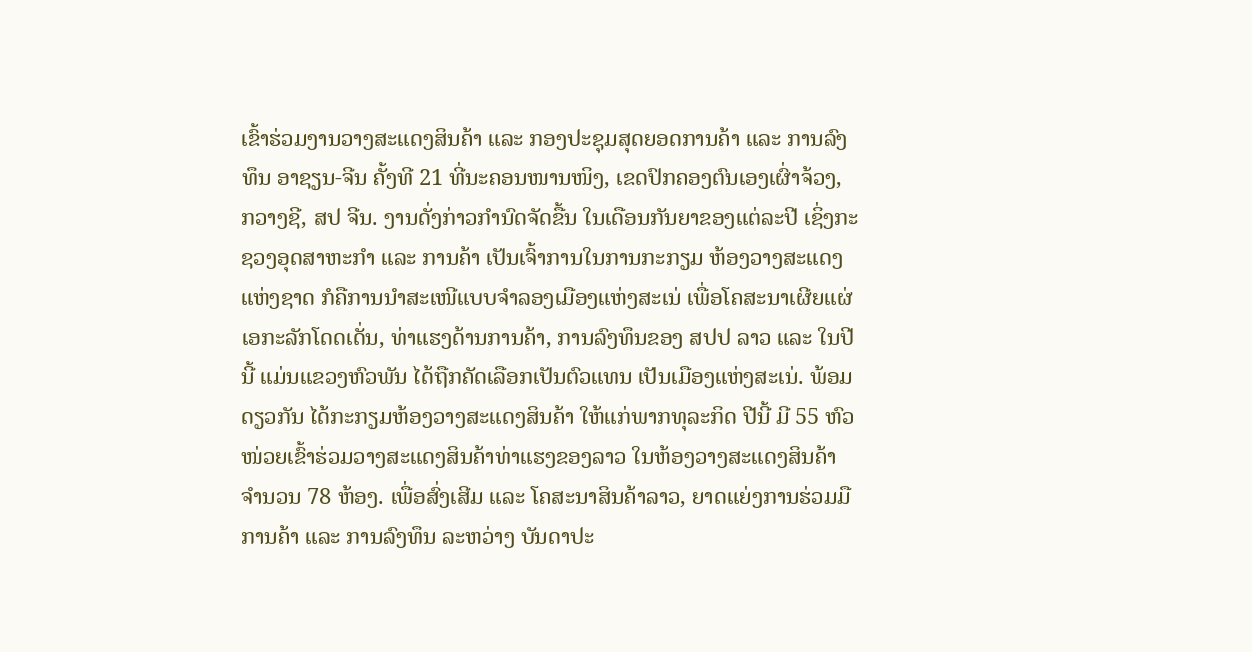ເຂົ້າຮ່ວມງານວາງສະແດງສິນຄ້າ ແລະ ກອງປະຊຸມສຸດຍອດການຄ້າ ແລະ ການລົງທຶນ ອາຊຽນ-ຈີນ ຄັ້ງທີ 21 ທີ່ນະຄອນໜານໜິງ, ເຂດປົກຄອງຕົນເອງເຜົ່າຈ້ວງ, ກວາງຊີ, ສປ ຈີນ. ງານດັ່ງກ່າວກຳນົດຈັດຂື້ນ ໃນເດືອນກັນຍາຂອງແຕ່ລະປີ ເຊິ່ງກະຊວງອຸດສາຫະກຳ ແລະ ການຄ້າ ເປັນເຈົ້າການໃນການກະກຽມ ຫ້ອງວາງສະແດງແຫ່ງຊາດ ກໍຄືການນຳສະເໜີແບບຈຳລອງເມືອງແຫ່ງສະເນ່ ເພື່ອໂຄສະນາເຜີຍແຜ່ເອກະລັກໂດດເດັ່ນ, ທ່າແຮງດ້ານການຄ້າ, ການລົງທຶນຂອງ ສປປ ລາວ ແລະ ໃນປີນີ້ ແມ່ນແຂວງຫົວພັນ ໄດ້ຖືກຄັດເລືອກເປັນຕົວແທນ ເປັນເມືອງແຫ່ງສະເນ່. ພ້ອມດຽວກັນ ໄດ້ກະກຽມຫ້ອງວາງສະແດງສິນຄ້າ ໃຫ້ແກ່ພາກທຸລະກິດ ປີນີ້ ມີ 55 ຫົວໜ່ວຍເຂົ້າຮ່ວມວາງສະແດງສິນຄ້າທ່າແຮງຂອງລາວ ໃນຫ້ອງວາງສະແດງສິນຄ້າ ຈຳນວນ 78 ຫ້ອງ. ເພື່ອສົ່ງເສີມ ແລະ ໂຄສະນາສິນຄ້າລາວ, ຍາດແຍ່ງການຮ່ວມມືການຄ້າ ແລະ ການລົງທຶນ ລະຫວ່າງ ບັນດາປະ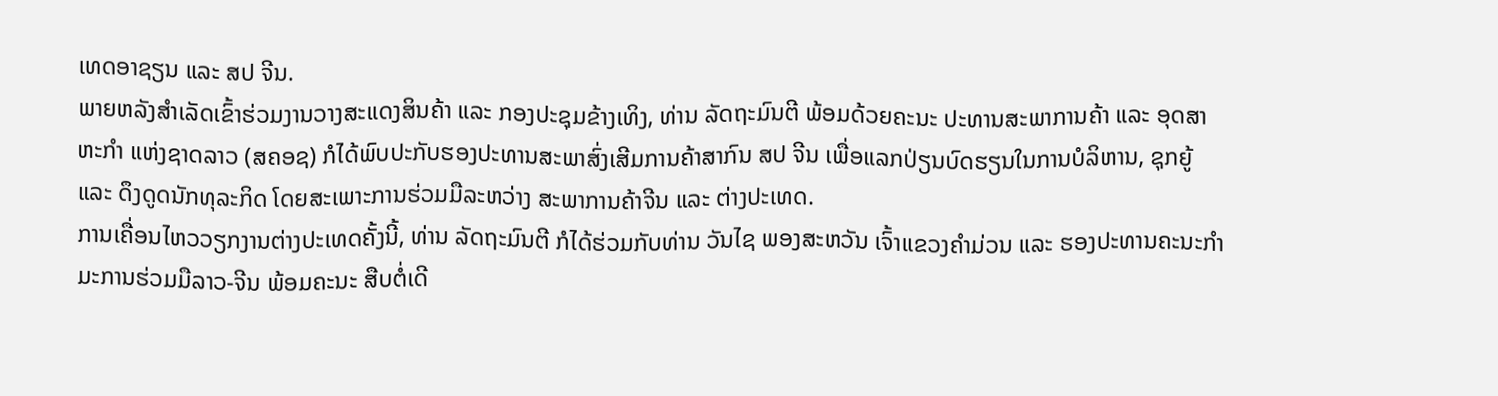ເທດອາຊຽນ ແລະ ສປ ຈີນ.
ພາຍຫລັງສຳເລັດເຂົ້າຮ່ວມງານວາງສະແດງສິນຄ້າ ແລະ ກອງປະຊຸມຂ້າງເທິງ, ທ່ານ ລັດຖະມົນຕີ ພ້ອມດ້ວຍຄະນະ ປະທານສະພາການຄ້າ ແລະ ອຸດສາຫະກຳ ແຫ່ງຊາດລາວ (ສຄອຊ) ກໍໄດ້ພົບປະກັບຮອງປະທານສະພາສົ່ງເສີມການຄ້າສາກົນ ສປ ຈີນ ເພື່ອແລກປ່ຽນບົດຮຽນໃນການບໍລິຫານ, ຊຸກຍູ້ ແລະ ດຶງດູດນັກທຸລະກິດ ໂດຍສະເພາະການຮ່ວມມືລະຫວ່າງ ສະພາການຄ້າຈີນ ແລະ ຕ່າງປະເທດ.
ການເຄື່ອນໄຫວວຽກງານຕ່າງປະເທດຄັ້ງນີ້, ທ່ານ ລັດຖະມົນຕີ ກໍໄດ້ຮ່ວມກັບທ່ານ ວັນໄຊ ພອງສະຫວັນ ເຈົ້າແຂວງຄຳມ່ວນ ແລະ ຮອງປະທານຄະນະກຳມະການຮ່ວມມືລາວ-ຈີນ ພ້ອມຄະນະ ສືບຕໍ່ເດີ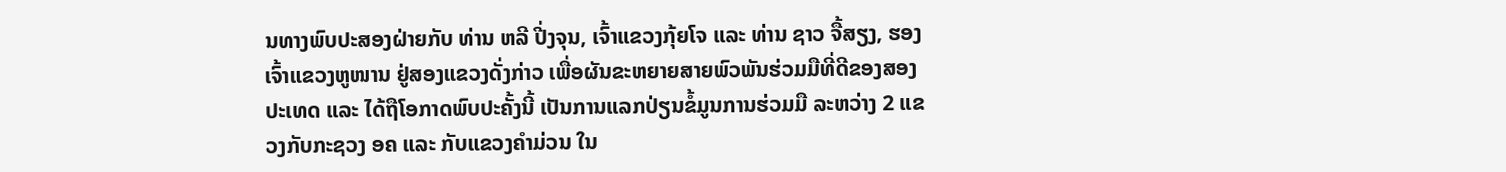ນທາງພົບປະສອງຝ່າຍກັບ ທ່ານ ຫລີ ປີ່ງຈຸນ, ເຈົ້າແຂວງກຸ້ຍໂຈ ແລະ ທ່ານ ຊາວ ຈື້ສຽງ, ຮອງເຈົ້າແຂວງຫູໜານ ຢູ່ສອງແຂວງດັ່ງກ່າວ ເພື່ອຜັນຂະຫຍາຍສາຍພົວພັນຮ່ວມມືທີ່ດີຂອງສອງປະເທດ ແລະ ໄດ້ຖືໂອກາດພົບປະຄັ້ງນີ້ ເປັນການແລກປ່ຽນຂໍ້ມູນການຮ່ວມມື ລະຫວ່າງ 2 ແຂວງກັບກະຊວງ ອຄ ແລະ ກັບແຂວງຄຳມ່ວນ ໃນ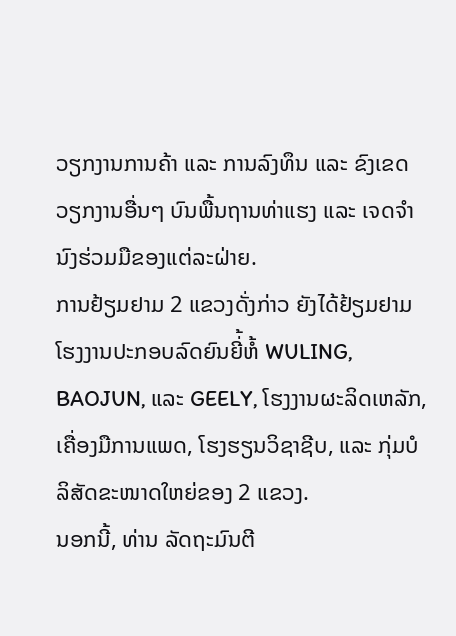ວຽກງານການຄ້າ ແລະ ການລົງທຶນ ແລະ ຂົງເຂດວຽກງານອື່ນໆ ບົນພື້ນຖານທ່າແຮງ ແລະ ເຈດຈຳນົງຮ່ວມມືຂອງແຕ່ລະຝ່າຍ.
ການຢ້ຽມຢາມ 2 ແຂວງດັ່ງກ່າວ ຍັງໄດ້ຢ້ຽມຢາມ ໂຮງງານປະກອບລົດຍົນຍີ່້ຫໍ້ WULING, BAOJUN, ແລະ GEELY, ໂຮງງານຜະລິດເຫລັກ, ເຄື່ອງມືການແພດ, ໂຮງຮຽນວິຊາຊີບ, ແລະ ກຸ່ມບໍລິສັດຂະໜາດໃຫຍ່ຂອງ 2 ແຂວງ.
ນອກນີ້, ທ່ານ ລັດຖະມົນຕີ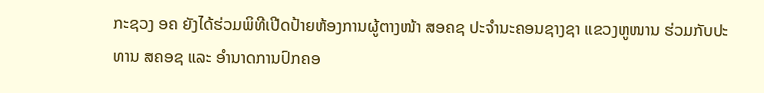ກະຊວງ ອຄ ຍັງໄດ້ຮ່ວມພິທີເປີດປ້າຍຫ້ອງການຜູ້ຕາງໜ້າ ສອຄຊ ປະຈຳນະຄອນຊາງຊາ ແຂວງຫູໜານ ຮ່ວມກັບປະທານ ສຄອຊ ແລະ ອຳນາດການປົກຄອ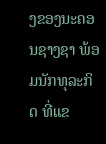ງຂອງນະຄອນຊາງຊາ ພ້ອມນັກທຸລະກິດ ທີ່ແຂ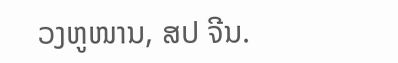ວງຫູໜານ, ສປ ຈີນ.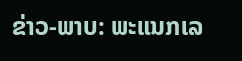ຂ່າວ-ພາບ: ພະແນກເລ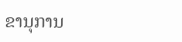ຂານຸການ